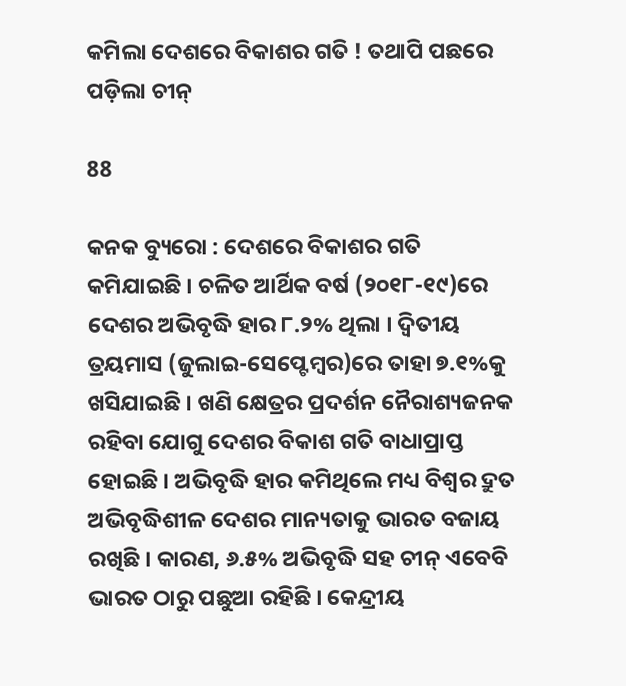କମିଲା ଦେଶରେ ବିକାଶର ଗତି ! ତଥାପି ପଛରେ ପଡ଼ିଲା ଚୀନ୍

88

କନକ ବ୍ୟୁରୋ : ଦେଶରେ ବିକାଶର ଗତି କମିଯାଇଛି । ଚଳିତ ଆର୍ଥିକ ବର୍ଷ (୨୦୧୮-୧୯)ରେ ଦେଶର ଅଭିବୃଦ୍ଧି ହାର ୮.୨% ଥିଲା । ଦ୍ବିତୀୟ ତ୍ରୟମାସ (ଜୁଲାଇ-ସେପ୍ଟେମ୍ବର)ରେ ତାହା ୭.୧%କୁ ଖସିଯାଇଛି । ଖଣି କ୍ଷେତ୍ରର ପ୍ରଦର୍ଶନ ନୈରାଶ୍ୟଜନକ ରହିବା ଯୋଗୁ ଦେଶର ବିକାଶ ଗତି ବାଧାପ୍ରାପ୍ତ ହୋଇଛି । ଅଭିବୃଦ୍ଧି ହାର କମିଥିଲେ ମଧ୍ୟ ବିଶ୍ବର ଦ୍ରୁତ ଅଭିବୃଦ୍ଧିଶୀଳ ଦେଶର ମାନ୍ୟତାକୁ ଭାରତ ବଜାୟ ରଖିଛି । କାରଣ, ୬.୫% ଅଭିବୃଦ୍ଧି ସହ ଚୀନ୍‌ ଏବେବି ଭାରତ ଠାରୁ ପଛୁଆ ରହିଛି । କେନ୍ଦ୍ରୀୟ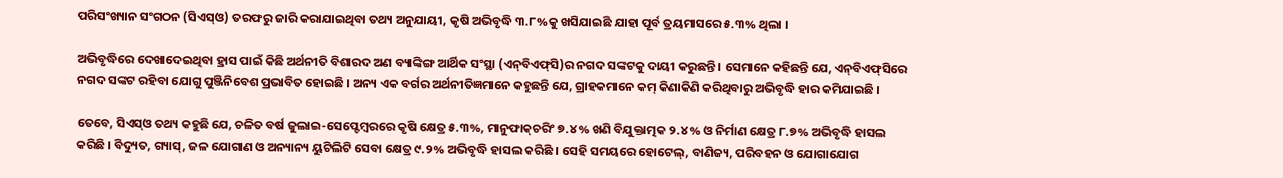ପରିସଂଖ୍ୟାନ ସଂଗଠନ (ସିଏସ୍‌ଓ) ତରଫରୁ ଜାରି କରାଯାଇଥିବା ତଥ୍ୟ ଅନୁଯାୟୀ, କୃଷି ଅଭିବୃଦ୍ଧି ୩.୮%କୁ ଖସିଯାଇଛି ଯାହା ପୂର୍ବ ତ୍ରୟମାସରେ ୫.୩% ଥିଲା ।

ଅଭିବୃଦ୍ଧିରେ ଦେଖାଦେଇଥିବା ହ୍ରାସ ପାଇଁ କିଛି ଅର୍ଥନୀତି ବିଶାରଦ ଅଣ ବ୍ୟାଙ୍କିଙ୍ଗ ଆର୍ଥିକ ସଂସ୍ଥା (ଏନ୍‌ବିଏଫ୍‌ସି)ର ନଗଦ ସଙ୍କଟକୁ ଦାୟୀ କରୁଛନ୍ତି । ସେମାନେ କହିଛନ୍ତି ଯେ, ଏନ୍‌ବିଏଫ୍‌ସିରେ ନଗଦ ସଙ୍କଟ ରହିବା ଯୋଗୁ ପୁଞ୍ଜିନିବେଶ ପ୍ରଭାବିତ ହୋଇଛି । ଅନ୍ୟ ଏକ ବର୍ଗର ଅର୍ଥନୀତିଜ୍ଞମାନେ କହୁଛନ୍ତି ଯେ, ଗ୍ରାହକମାନେ କମ୍ କିଣାକିଣି କରିଥିବାରୁ ଅଭିବୃଦ୍ଧି ହାର କମିଯାଇଛି ।

ତେବେ, ସିଏସ୍‌ଓ ତଥ୍ୟ କହୁଛି ଯେ, ଚଳିତ ବର୍ଷ ଜୁଲାଇ-ସେପ୍ଟେମ୍ବରରେ କୃଷି କ୍ଷେତ୍ର ୫.୩%, ମାନୁଫାକ୍‌ଚରିଂ ୭.୪% ଖଣି ବିଯୁକ୍ତାତ୍ମକ ୨.୪% ଓ ନିର୍ମାଣ କ୍ଷେତ୍ର ୮.୭% ଅଭିବୃଦ୍ଧି ହାସଲ କରିଛି । ବିଦ୍ୟୁତ, ଗ୍ୟାସ୍, ଜଳ ଯୋଗାଣ ଓ ଅନ୍ୟାନ୍ୟ ୟୁଟିଲିଟି ସେବା କ୍ଷେତ୍ର ୯.୨% ଅଭିବୃଦ୍ଧି ହାସଲ କରିଛି । ସେହି ସମୟରେ ହୋଟେଲ୍‌, ବାଣିଜ୍ୟ, ପରିବହନ ଓ ଯୋଗାଯୋଗ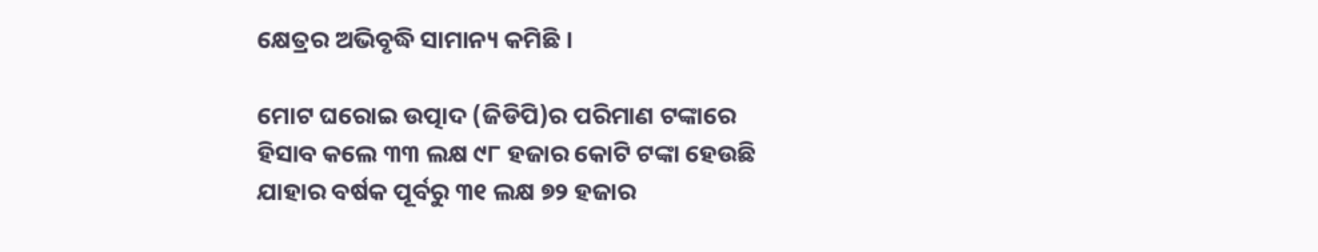କ୍ଷେତ୍ରର ଅଭିବୃଦ୍ଧି ସାମାନ୍ୟ କମିଛି ।

ମୋଟ ଘରୋଇ ଉତ୍ପାଦ (ଜିଡିପି)ର ପରିମାଣ ଟଙ୍କାରେ ହିସାବ କଲେ ୩୩ ଲକ୍ଷ ୯୮ ହଜାର କୋଟି ଟଙ୍କା ହେଉଛି ଯାହାର ବର୍ଷକ ପୂର୍ବରୁ ୩୧ ଲକ୍ଷ ୭୨ ହଜାର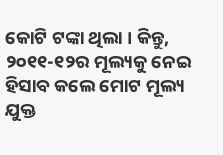କୋଟି ଟଙ୍କା ଥିଲା । କିନ୍ତୁ, ୨୦୧୧-୧୨ର ମୂଲ୍ୟକୁ ନେଇ ହିସାବ କଲେ ମୋଟ ମୂଲ୍ୟ ଯୁକ୍ତ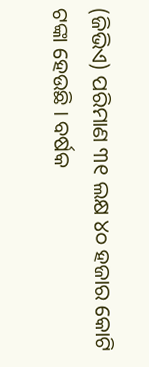(ଜିଭିଏ) ପରିମାଣ ୩୧ ଲକ୍ଷ ୪୦ ହଜାର କୋଟି ଟଙ୍କା ହେଉଛି । ବର୍ଷକ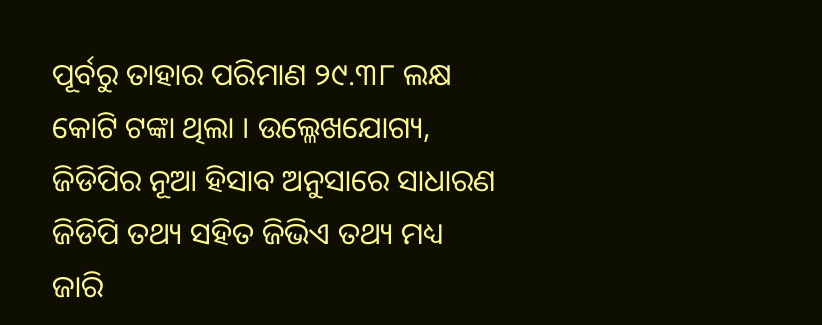ପୂର୍ବରୁ ତାହାର ପରିମାଣ ୨୯.୩୮ ଲକ୍ଷ କୋଟି ଟଙ୍କା ଥିଲା । ଉଲ୍ଳେଖଯୋଗ୍ୟ, ଜିଡିପିର ନୂଆ ହିସାବ ଅନୁସାରେ ସାଧାରଣ ଜିଡିପି ତଥ୍ୟ ସହିତ ଜିଭିଏ ତଥ୍ୟ ମଧ୍ୟ ଜାରି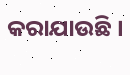କରାଯାଉଛି ।